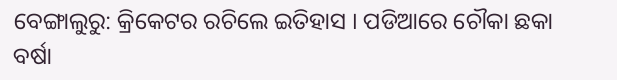ବେଙ୍ଗାଲୁରୁ: କ୍ରିକେଟର ରଚିଲେ ଇତିହାସ । ପଡିଆରେ ଚୌକା ଛକା ବର୍ଷା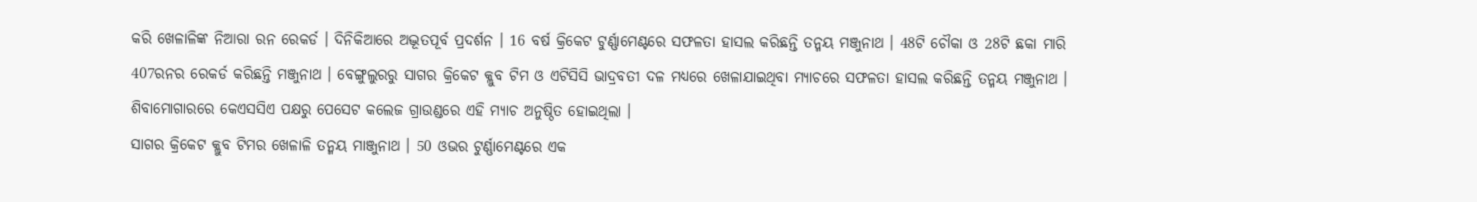କରି ଖେଳାଳିଙ୍କ ନିଆରା ରନ ରେକର୍ଡ । ଦିନିକିଆରେ ଅଦ୍ଭୂତପୂର୍ବ ପ୍ରଦର୍ଶନ । 16 ବର୍ଷ କ୍ରିକେଟ ଟୁର୍ଣ୍ଣାମେଣ୍ଟରେ ସଫଳତା ହାସଲ କରିଛନ୍ତି ତନ୍ମୟ ମଞ୍ଜୁନାଥ । 48ଟି ଚୌକା ଓ 28ଟି ଛକା ମାରି 407ରନର ରେକର୍ଡ କରିଛନ୍ତି ମଞ୍ଜୁନାଥ । ବେଙ୍ଗୁଲୁରରୁ ସାଗର କ୍ରିକେଟ କ୍ଲୁବ ଟିମ ଓ ଏଟିସିସି ଭାଦ୍ରବତୀ ଦଳ ମଧ୍ୟରେ ଖେଳାଯାଇଥିବା ମ୍ୟାଚରେ ସଫଳତା ହାସଲ କରିଛନ୍ତି ତନ୍ମୟ ମଞ୍ଜୁନାଥ । ଶିବାମୋଗାରରେ କେଏସସିଏ ପକ୍ଷରୁ ପେସେଟ କଲେଜ ଗ୍ରାଉଣ୍ଡରେ ଏହି ମ୍ୟାଚ ଅନୁଷ୍ଠିତ ହୋଇଥିଲା ।
ସାଗର କ୍ରିକେଟ କ୍ଲୁବ ଟିମର ଖେଳାଳି ତନ୍ମୟ ମାଞ୍ଜୁନାଥ । 50 ଓଭର ଟୁର୍ଣ୍ଣାମେଣ୍ଟରେ ଏକ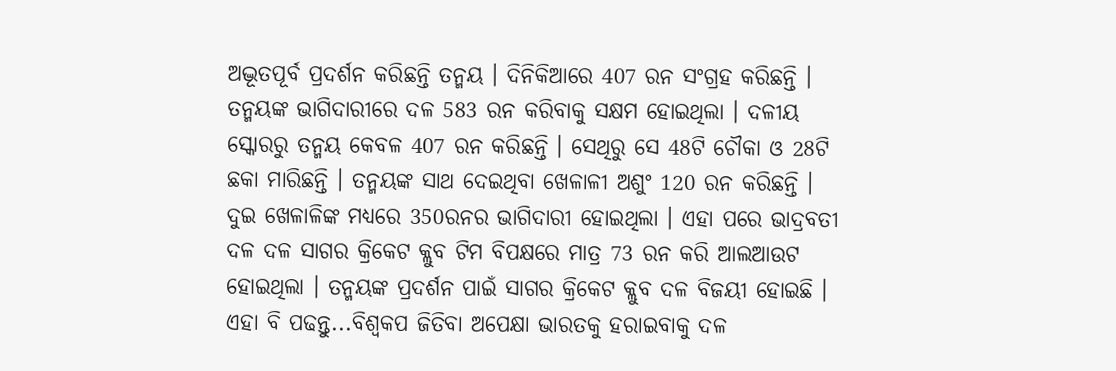ଅଦ୍ଭୂତପୂର୍ବ ପ୍ରଦର୍ଶନ କରିଛନ୍ତି ତନ୍ମୟ । ଦିନିକିଆରେ 407 ରନ ସଂଗ୍ରହ କରିଛନ୍ତି । ତନ୍ମୟଙ୍କ ଭାଗିଦାରୀରେ ଦଳ 583 ରନ କରିବାକୁ ସକ୍ଷମ ହୋଇଥିଲା । ଦଳୀୟ ସ୍କୋରରୁ ତନ୍ମୟ କେବଳ 407 ରନ କରିଛନ୍ତି । ସେଥିରୁ ସେ 48ଟି ଚୌକା ଓ 28ଟି ଛକା ମାରିଛନ୍ତି । ତନ୍ମୟଙ୍କ ସାଥ ଦେଇଥିବା ଖେଳାଳୀ ଅଶୁଂ 120 ରନ କରିଛନ୍ତି । ଦୁଇ ଖେଳାଳିଙ୍କ ମଧ୍ୟରେ 350ରନର ଭାଗିଦାରୀ ହୋଇଥିଲା । ଏହା ପରେ ଭାଦ୍ରବତୀ ଦଳ ଦଳ ସାଗର କ୍ରିକେଟ କ୍ଲୁବ ଟିମ ବିପକ୍ଷରେ ମାତ୍ର 73 ରନ କରି ଆଲଆଉଟ ହୋଇଥିଲା । ତନ୍ମୟଙ୍କ ପ୍ରଦର୍ଶନ ପାଇଁ ସାଗର କ୍ରିକେଟ କ୍ଲୁବ ଦଳ ବିଜୟୀ ହୋଇଛି ।
ଏହା ବି ପଢନ୍ତୁ...ବିଶ୍ବକପ ଜିତିବା ଅପେକ୍ଷା ଭାରତକୁ ହରାଇବାକୁ ଦଳ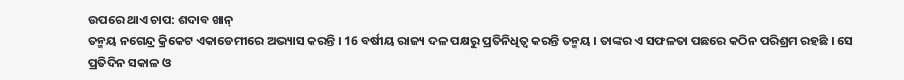ଉପରେ ଥାଏ ଚାପ: ଶଦାବ ଖାନ୍
ତନ୍ମୟ ନଗେନ୍ଦ୍ର କ୍ରିକେଟ ଏକାଡେମୀରେ ଅଭ୍ୟାସ କରନ୍ତି । 16 ବର୍ଷୀୟ ରାଜ୍ୟ ଦଳ ପକ୍ଷରୁ ପ୍ରତିନିଧିତ୍ବ କରନ୍ତି ତନ୍ମୟ । ତାଙ୍କର ଏ ସଫଳତା ପଛରେ କଠିନ ପରିଶ୍ରମ ରହଛି । ସେ ପ୍ରତିଦିନ ସକାଳ ଓ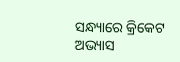ସନ୍ଧ୍ୟାରେ କ୍ରିକେଟ ଅଭ୍ୟାସ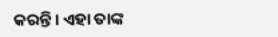କରନ୍ତି । ଏହା ତାଙ୍କ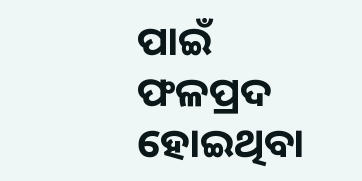ପାଇଁ ଫଳପ୍ରଦ ହୋଇଥିବା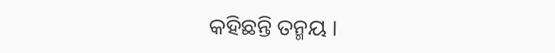କହିଛନ୍ତି ତନ୍ମୟ ।